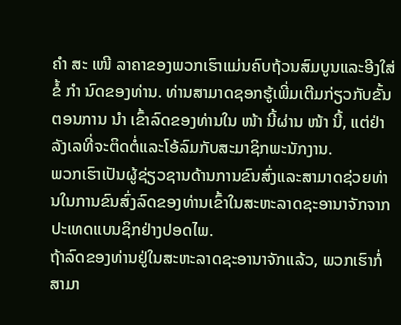ຄຳ ສະ ເໜີ ລາຄາຂອງພວກເຮົາແມ່ນຄົບຖ້ວນສົມບູນແລະອີງໃສ່ຂໍ້ ກຳ ນົດຂອງທ່ານ. ທ່ານສາມາດຊອກຮູ້ເພີ່ມເຕີມກ່ຽວກັບຂັ້ນຕອນການ ນຳ ເຂົ້າລົດຂອງທ່ານໃນ ໜ້າ ນີ້ຜ່ານ ໜ້າ ນີ້, ແຕ່ຢ່າລັງເລທີ່ຈະຕິດຕໍ່ແລະໂອ້ລົມກັບສະມາຊິກພະນັກງານ.
ພວກເຮົາເປັນຜູ້ຊ່ຽວຊານດ້ານການຂົນສົ່ງແລະສາມາດຊ່ວຍທ່ານໃນການຂົນສົ່ງລົດຂອງທ່ານເຂົ້າໃນສະຫະລາດຊະອານາຈັກຈາກປະເທດແບນຊິກຢ່າງປອດໄພ.
ຖ້າລົດຂອງທ່ານຢູ່ໃນສະຫະລາດຊະອານາຈັກແລ້ວ, ພວກເຮົາກໍ່ສາມາ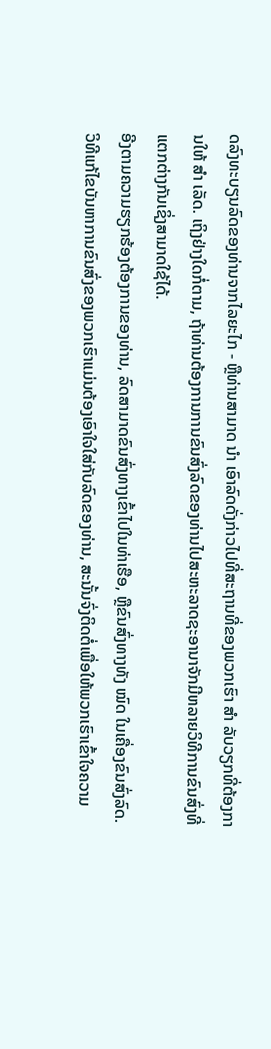ດລົງທະບຽນລົດຂອງທ່ານຈາກໄລຍະໄກ - ຫຼືທ່ານສາມາດ ນຳ ເອົາລົດດັ່ງກ່າວໄປທີ່ສະຖານທີ່ຂອງພວກເຮົາ ສຳ ລັບວຽກທີ່ຕ້ອງການໃຫ້ ສຳ ເລັດ. ເຖິງຢ່າງໃດກໍ່ຕາມ, ຖ້າທ່ານຕ້ອງການການຂົນສົ່ງລົດຂອງທ່ານໄປສະຫະລາດຊະອານາຈັກມີຫລາຍວິທີການຂົນສົ່ງທີ່ແຕກຕ່າງກັນເຊິ່ງສາມາດໃຊ້ໄດ້.
ອີງຕາມຄວາມຮຽກຮ້ອງຕ້ອງການຂອງທ່ານ, ລົດສາມາດຂົນສົ່ງທາງເຂົ້າໄປໃນທ່າເຮືອ, ຫຼືຂົນສົ່ງທາງທັງ ໝົດ ໃນເຄື່ອງຂົນສົ່ງລົດ. ວິທີແກ້ໄຂບັນຫາການຂົນສົ່ງຂອງພວກເຮົາແມ່ນຕ້ອງເອົາໃຈໃສ່ກັບລົດຂອງທ່ານ, ສະນັ້ນຈົ່ງຕິດຕໍ່ເພື່ອໃຫ້ພວກເຮົາເຂົ້າໃຈຄວາມ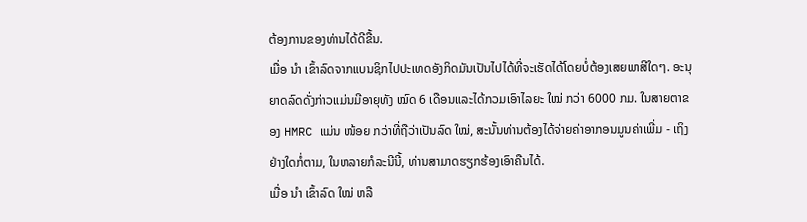ຕ້ອງການຂອງທ່ານໄດ້ດີຂື້ນ.
ເມື່ອ ນຳ ເຂົ້າລົດຈາກແບນຊິກໄປປະເທດອັງກິດມັນເປັນໄປໄດ້ທີ່ຈະເຮັດໄດ້ໂດຍບໍ່ຕ້ອງເສຍພາສີໃດໆ. ອະນຸຍາດລົດດັ່ງກ່າວແມ່ນມີອາຍຸທັງ ໝົດ 6 ເດືອນແລະໄດ້ກວມເອົາໄລຍະ ໃໝ່ ກວ່າ 6000 ກມ. ໃນສາຍຕາຂອງ HMRC ແມ່ນ ໜ້ອຍ ກວ່າທີ່ຖືວ່າເປັນລົດ ໃໝ່, ສະນັ້ນທ່ານຕ້ອງໄດ້ຈ່າຍຄ່າອາກອນມູນຄ່າເພີ່ມ - ເຖິງຢ່າງໃດກໍ່ຕາມ, ໃນຫລາຍກໍລະນີນີ້, ທ່ານສາມາດຮຽກຮ້ອງເອົາຄືນໄດ້.
ເມື່ອ ນຳ ເຂົ້າລົດ ໃໝ່ ຫລື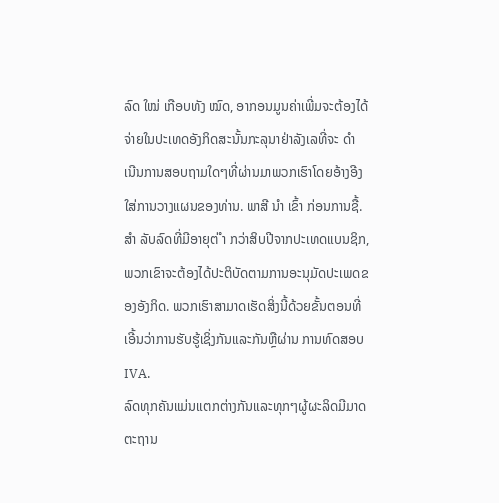ລົດ ໃໝ່ ເກືອບທັງ ໝົດ, ອາກອນມູນຄ່າເພີ່ມຈະຕ້ອງໄດ້ຈ່າຍໃນປະເທດອັງກິດສະນັ້ນກະລຸນາຢ່າລັງເລທີ່ຈະ ດຳ ເນີນການສອບຖາມໃດໆທີ່ຜ່ານມາພວກເຮົາໂດຍອ້າງອີງໃສ່ການວາງແຜນຂອງທ່ານ. ພາສີ ນຳ ເຂົ້າ ກ່ອນການຊື້.
ສຳ ລັບລົດທີ່ມີອາຍຸຕ່ ຳ ກວ່າສິບປີຈາກປະເທດແບນຊິກ, ພວກເຂົາຈະຕ້ອງໄດ້ປະຕິບັດຕາມການອະນຸມັດປະເພດຂອງອັງກິດ. ພວກເຮົາສາມາດເຮັດສິ່ງນີ້ດ້ວຍຂັ້ນຕອນທີ່ເອີ້ນວ່າການຮັບຮູ້ເຊິ່ງກັນແລະກັນຫຼືຜ່ານ ການທົດສອບ IVA.
ລົດທຸກຄັນແມ່ນແຕກຕ່າງກັນແລະທຸກໆຜູ້ຜະລິດມີມາດຕະຖານ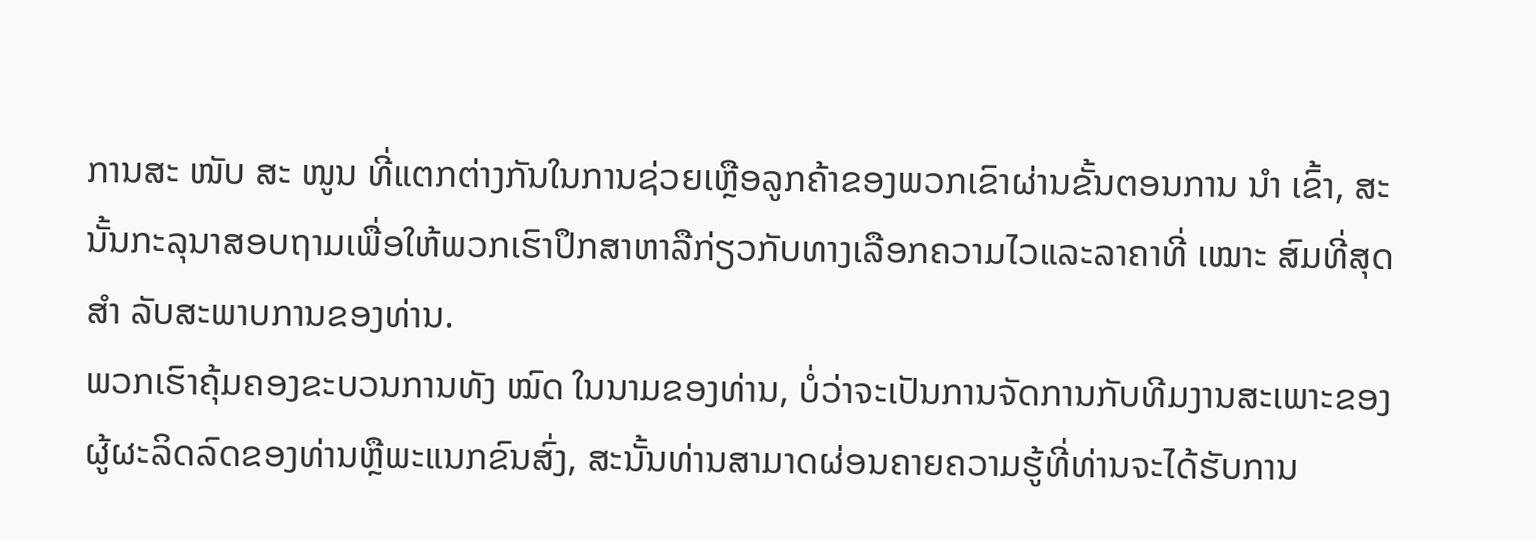ການສະ ໜັບ ສະ ໜູນ ທີ່ແຕກຕ່າງກັນໃນການຊ່ວຍເຫຼືອລູກຄ້າຂອງພວກເຂົາຜ່ານຂັ້ນຕອນການ ນຳ ເຂົ້າ, ສະນັ້ນກະລຸນາສອບຖາມເພື່ອໃຫ້ພວກເຮົາປຶກສາຫາລືກ່ຽວກັບທາງເລືອກຄວາມໄວແລະລາຄາທີ່ ເໝາະ ສົມທີ່ສຸດ ສຳ ລັບສະພາບການຂອງທ່ານ.
ພວກເຮົາຄຸ້ມຄອງຂະບວນການທັງ ໝົດ ໃນນາມຂອງທ່ານ, ບໍ່ວ່າຈະເປັນການຈັດການກັບທີມງານສະເພາະຂອງຜູ້ຜະລິດລົດຂອງທ່ານຫຼືພະແນກຂົນສົ່ງ, ສະນັ້ນທ່ານສາມາດຜ່ອນຄາຍຄວາມຮູ້ທີ່ທ່ານຈະໄດ້ຮັບການ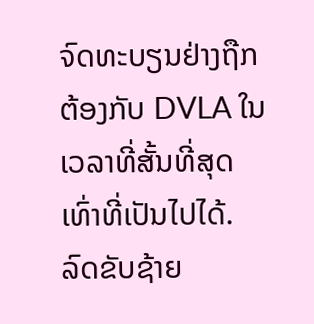ຈົດທະບຽນຢ່າງຖືກຕ້ອງກັບ DVLA ໃນເວລາທີ່ສັ້ນທີ່ສຸດເທົ່າທີ່ເປັນໄປໄດ້.
ລົດຂັບຊ້າຍ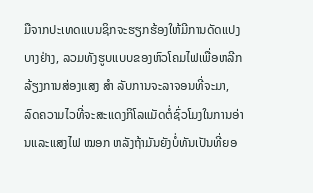ມືຈາກປະເທດແບນຊິກຈະຮຽກຮ້ອງໃຫ້ມີການດັດແປງບາງຢ່າງ, ລວມທັງຮູບແບບຂອງຫົວໂຄມໄຟເພື່ອຫລີກລ້ຽງການສ່ອງແສງ ສຳ ລັບການຈະລາຈອນທີ່ຈະມາ, ລົດຄວາມໄວທີ່ຈະສະແດງກິໂລແມັດຕໍ່ຊົ່ວໂມງໃນການອ່ານແລະແສງໄຟ ໝອກ ຫລັງຖ້າມັນຍັງບໍ່ທັນເປັນທີ່ຍອ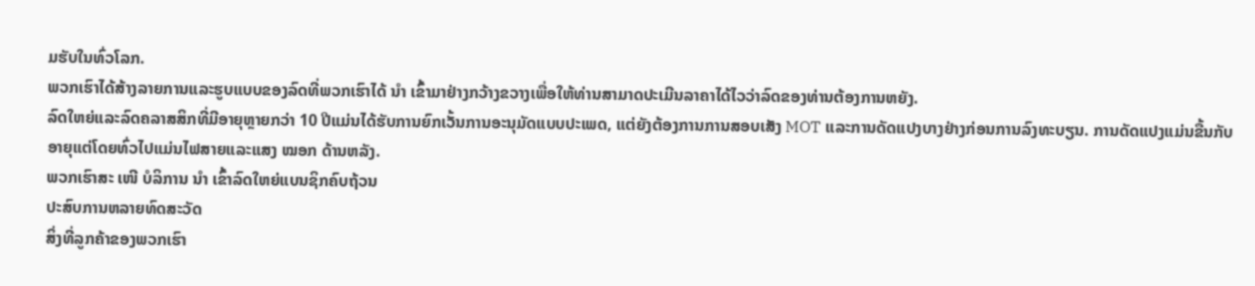ມຮັບໃນທົ່ວໂລກ.
ພວກເຮົາໄດ້ສ້າງລາຍການແລະຮູບແບບຂອງລົດທີ່ພວກເຮົາໄດ້ ນຳ ເຂົ້າມາຢ່າງກວ້າງຂວາງເພື່ອໃຫ້ທ່ານສາມາດປະເມີນລາຄາໄດ້ໄວວ່າລົດຂອງທ່ານຕ້ອງການຫຍັງ.
ລົດໃຫຍ່ແລະລົດຄລາສສິກທີ່ມີອາຍຸຫຼາຍກວ່າ 10 ປີແມ່ນໄດ້ຮັບການຍົກເວັ້ນການອະນຸມັດແບບປະເພດ, ແຕ່ຍັງຕ້ອງການການສອບເສັງ MOT ແລະການດັດແປງບາງຢ່າງກ່ອນການລົງທະບຽນ. ການດັດແປງແມ່ນຂື້ນກັບອາຍຸແຕ່ໂດຍທົ່ວໄປແມ່ນໄຟສາຍແລະແສງ ໝອກ ດ້ານຫລັງ.
ພວກເຮົາສະ ເໜີ ບໍລິການ ນຳ ເຂົ້າລົດໃຫຍ່ແບນຊິກຄົບຖ້ວນ
ປະສົບການຫລາຍທົດສະວັດ
ສິ່ງທີ່ລູກຄ້າຂອງພວກເຮົາ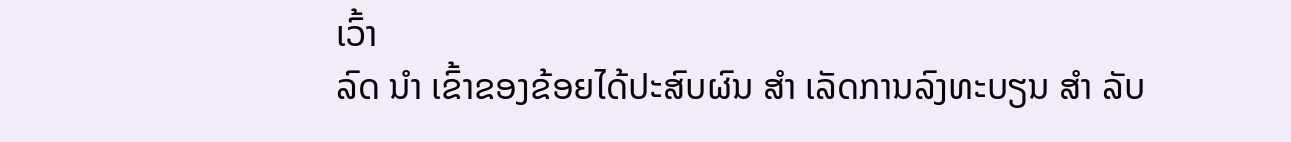ເວົ້າ
ລົດ ນຳ ເຂົ້າຂອງຂ້ອຍໄດ້ປະສົບຜົນ ສຳ ເລັດການລົງທະບຽນ ສຳ ລັບ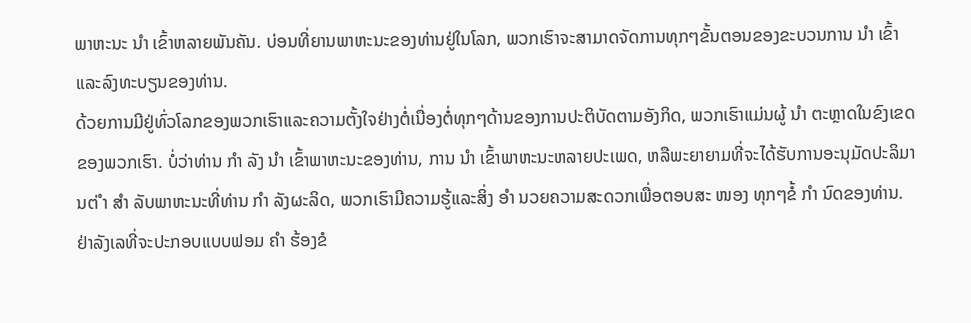ພາຫະນະ ນຳ ເຂົ້າຫລາຍພັນຄັນ. ບ່ອນທີ່ຍານພາຫະນະຂອງທ່ານຢູ່ໃນໂລກ, ພວກເຮົາຈະສາມາດຈັດການທຸກໆຂັ້ນຕອນຂອງຂະບວນການ ນຳ ເຂົ້າແລະລົງທະບຽນຂອງທ່ານ.
ດ້ວຍການມີຢູ່ທົ່ວໂລກຂອງພວກເຮົາແລະຄວາມຕັ້ງໃຈຢ່າງຕໍ່ເນື່ອງຕໍ່ທຸກໆດ້ານຂອງການປະຕິບັດຕາມອັງກິດ, ພວກເຮົາແມ່ນຜູ້ ນຳ ຕະຫຼາດໃນຂົງເຂດຂອງພວກເຮົາ. ບໍ່ວ່າທ່ານ ກຳ ລັງ ນຳ ເຂົ້າພາຫະນະຂອງທ່ານ, ການ ນຳ ເຂົ້າພາຫະນະຫລາຍປະເພດ, ຫລືພະຍາຍາມທີ່ຈະໄດ້ຮັບການອະນຸມັດປະລິມານຕ່ ຳ ສຳ ລັບພາຫະນະທີ່ທ່ານ ກຳ ລັງຜະລິດ, ພວກເຮົາມີຄວາມຮູ້ແລະສິ່ງ ອຳ ນວຍຄວາມສະດວກເພື່ອຕອບສະ ໜອງ ທຸກໆຂໍ້ ກຳ ນົດຂອງທ່ານ.
ຢ່າລັງເລທີ່ຈະປະກອບແບບຟອມ ຄຳ ຮ້ອງຂໍ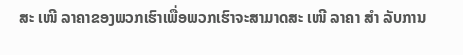ສະ ເໜີ ລາຄາຂອງພວກເຮົາເພື່ອພວກເຮົາຈະສາມາດສະ ເໜີ ລາຄາ ສຳ ລັບການ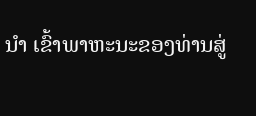ນຳ ເຂົ້າພາຫະນະຂອງທ່ານສູ່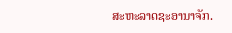ສະຫະລາດຊະອານາຈັກ.